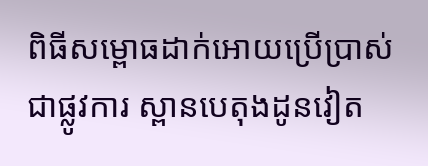ពិធីសម្ពោធដាក់អោយប្រើប្រាស់ជាផ្លូវការ ស្ពានបេតុងដូនវៀត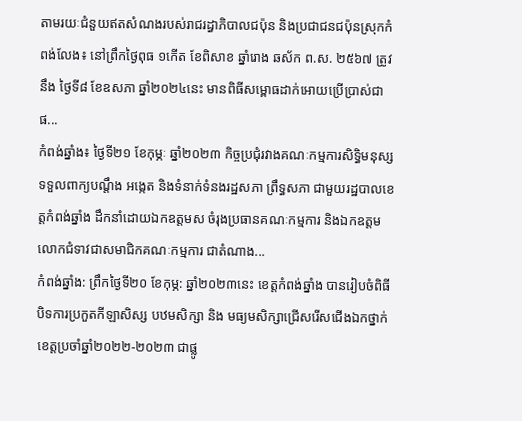តាមរយៈជំនួយឥតសំណងរបស់រាជរដ្ធាភិបាលជប៉ុន និងប្រជាជនជប៉ុនស្រុកកំពង់លែង៖ នៅព្រឹកថ្ងៃពុធ ១កើត ខែពិសាខ ឆ្នាំរោង ឆស័ក ព.ស. ២៥៦៧ ត្រូវនឹង ថ្ងៃទី៨ ខែឧសភា ឆ្នាំ២០២៤នេះ មានពិធីសម្ពោធដាក់អោយប្រើប្រាស់ជាផ...
កំពង់ឆ្នាំង៖ ថ្ងៃទី២១ ខែកុម្ភៈ ឆ្នាំ២០២៣ កិច្ចប្រជុំរវាងគណៈកម្មការសិទ្ធិមនុស្ស ទទួលពាក្យបណ្តឹង អង្កេត និងទំនាក់ទំនងរដ្ឋសភា ព្រឹទ្ធសភា ជាមួយរដ្ឋបាលខេត្តកំពង់ឆ្នាំង ដឹកនាំដោយឯកឧត្តមស ចំរុងប្រធានគណៈកម្មការ និងឯកឧត្តមលោកជំទាវជាសមាជិកគណៈកម្មការ ជាតំណាង...
កំពង់ឆ្នាំង: ព្រឹកថ្ងៃទី២០ ខែកុម្ភ: ឆ្នាំ២០២៣នេះ ខេត្តកំពង់ឆ្នាំង បានរៀបចំពិធីបិទការប្រកួតកីឡាសិស្ស បឋមសិក្សា និង មធ្យមសិក្សាជ្រើសរើសជើងឯកថ្នាក់ខេត្តប្រចាំឆ្នាំ២០២២-២០២៣ ជាផ្លូ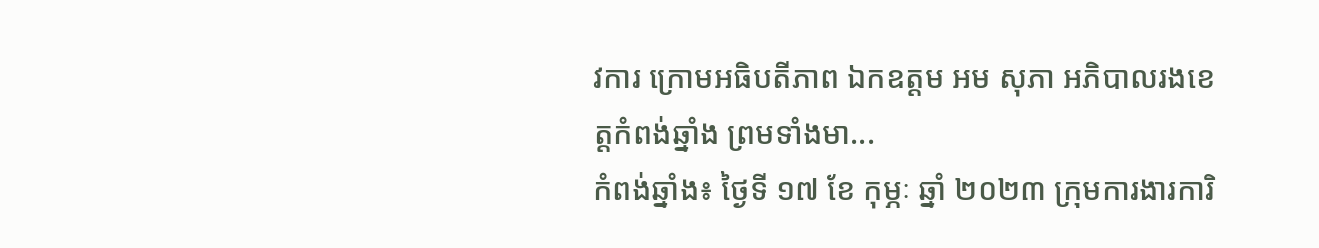វការ ក្រោមអធិបតីភាព ឯកឧត្តម អម សុភា អភិបាលរងខេត្តកំពង់ឆ្នាំង ព្រមទាំងមា...
កំពង់ឆ្នាំង៖ ថ្ងៃទី ១៧ ខែ កុម្ភៈ ឆ្នាំ ២០២៣ ក្រុមការងារការិ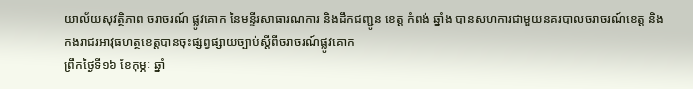យាល័យសុវត្ថិភាព ចរាចរណ៍ ផ្លូវគោក នៃមន្ទីរសាធារណការ និងដឹកជញ្ជូន ខេត្ត កំពង់ ឆ្នាំង បានសហការជាមួយនគរបាលចរាចរណ៍ខេត្ដ និងកងរាជរអាវុធហត្ថខេត្ដបានចុះផ្សព្វផ្សាយច្បាប់ស្តីពីចរាចរណ៍ផ្លូវគោក
ព្រឹកថ្ងៃទី១៦ ខែកុម្ភៈ ឆ្នាំ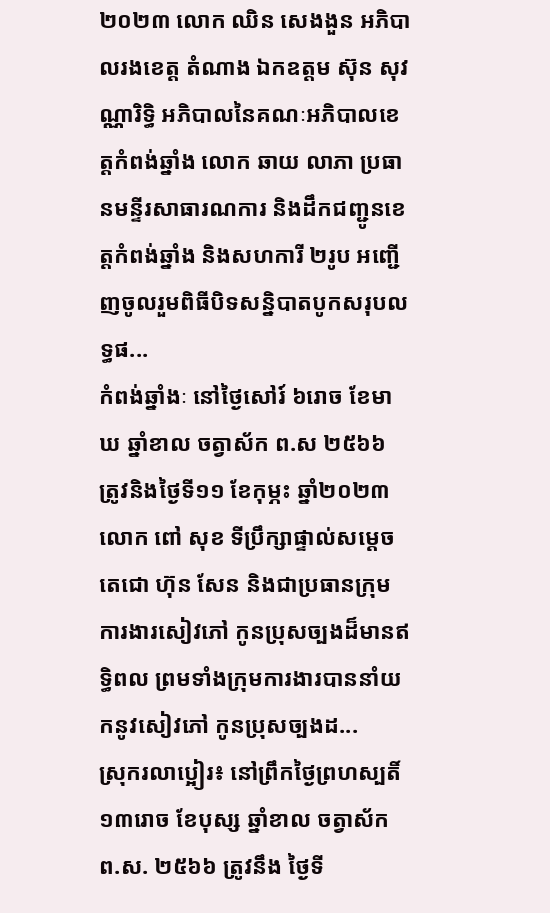២០២៣ លោក ឈិន សេងងួន អភិបាលរងខេត្ត តំណាង ឯកឧត្តម ស៊ុន សុវណ្ណារិទ្ធិ អភិបាលនៃគណៈអភិបាលខេត្តកំពង់ឆ្នាំង លោក ឆាយ លាភា ប្រធានមន្ទីរសាធារណការ និងដឹកជញ្ជូនខេត្តកំពង់ឆ្នាំង និងសហការី ២រូប អញ្ជើញចូលរួមពិធីបិទសន្និបាតបូកសរុបលទ្ធផ...
កំពង់ឆ្នាំងៈ នៅថ្ងៃសៅរ៍ ៦រោច ខែមាឃ ឆ្នាំខាល ចត្វាស័ក ព.ស ២៥៦៦ ត្រូវនិងថ្ងៃទី១១ ខែកុម្ភះ ឆ្នាំ២០២៣ លោក ពៅ សុខ ទីប្រឹក្សាផ្ទាល់សម្តេចតេជោ ហ៊ុន សែន និងជាប្រធានក្រុមការងារសៀវភៅ កូនប្រុសច្បងដ៏មានឥទ្ធិពល ព្រមទាំងក្រុមការងារបាននាំយកនូវសៀវភៅ កូនប្រុសច្បងដ...
ស្រុករលាប្អៀរ៖ នៅព្រឹកថ្ងៃព្រហស្បតិ៍ ១៣រោច ខែបុស្ស ឆ្នាំខាល ចត្វាស័ក ព.ស. ២៥៦៦ ត្រូវនឹង ថ្ងៃទី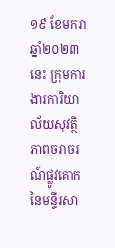១៩ ខែមករា ឆ្នាំ២០២៣នេះ ក្រុមការងារការិយាល័យសុវត្ថិភាពចរាចរណ៍ផ្លូវគោក នៃមន្ទីរសា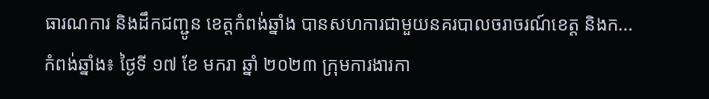ធារណការ និងដឹកជញ្ជូន ខេត្តកំពង់ឆ្នាំង បានសហការជាមួយនគរបាលចរាចរណ៍ខេត្ដ និងក...
កំពង់ឆ្នាំង៖ ថ្ងៃទី ១៧ ខែ មករា ឆ្នាំ ២០២៣ ក្រុមការងារកា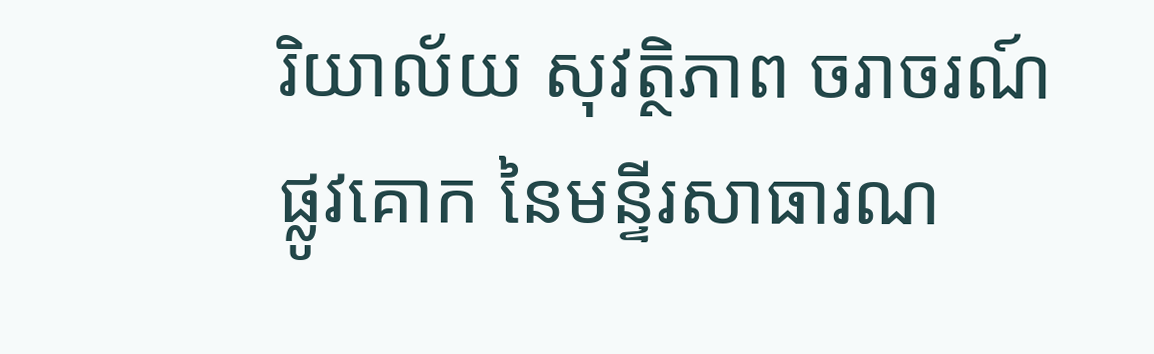រិយាល័យ សុវត្ថិភាព ចរាចរណ៍ ផ្លូវគោក នៃមន្ទីរសាធារណ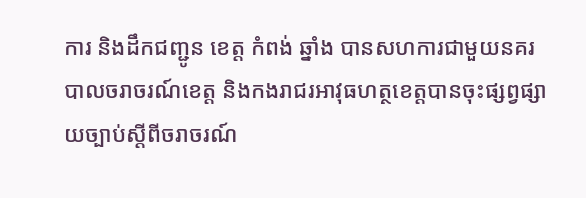ការ និងដឹកជញ្ជូន ខេត្ត កំពង់ ឆ្នាំង បានសហការជាមួយនគរបាលចរាចរណ៍ខេត្ដ និងកងរាជរអាវុធហត្ថខេត្ដបានចុះផ្សព្វផ្សាយច្បាប់ស្តីពីចរាចរណ៍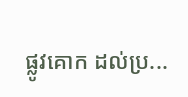ផ្លូវគោក ដល់ប្រ...